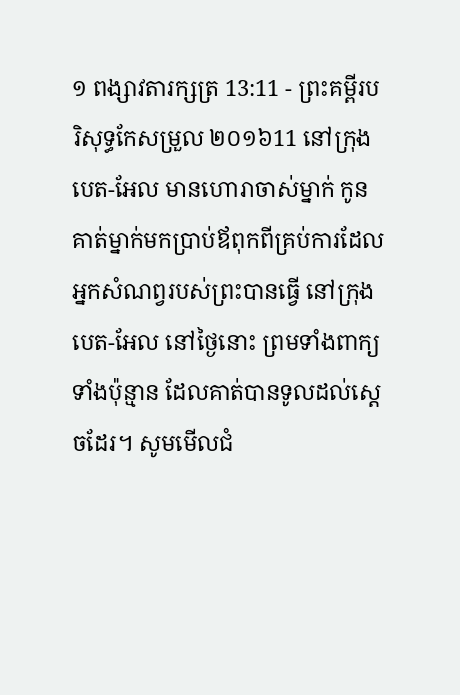១ ពង្សាវតារក្សត្រ 13:11 - ព្រះគម្ពីរបរិសុទ្ធកែសម្រួល ២០១៦11 នៅក្រុងបេត-អែល មានហោរាចាស់ម្នាក់ កូនគាត់ម្នាក់មកប្រាប់ឪពុកពីគ្រប់ការដែលអ្នកសំណព្វរបស់ព្រះបានធ្វើ នៅក្រុងបេត-អែល នៅថ្ងៃនោះ ព្រមទាំងពាក្យទាំងប៉ុន្មាន ដែលគាត់បានទូលដល់ស្តេចដែរ។ សូមមើលជំ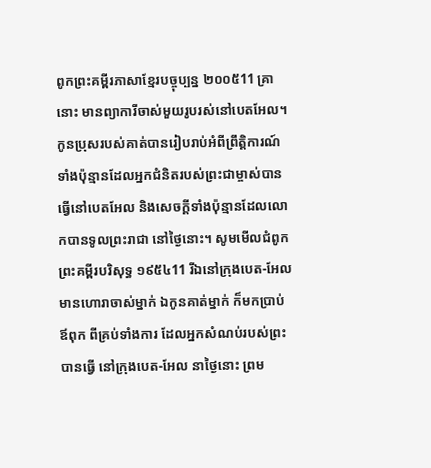ពូកព្រះគម្ពីរភាសាខ្មែរបច្ចុប្បន្ន ២០០៥11 គ្រានោះ មានព្យាការីចាស់មួយរូបរស់នៅបេតអែល។ កូនប្រុសរបស់គាត់បានរៀបរាប់អំពីព្រឹត្តិការណ៍ទាំងប៉ុន្មានដែលអ្នកជំនិតរបស់ព្រះជាម្ចាស់បានធ្វើនៅបេតអែល និងសេចក្ដីទាំងប៉ុន្មានដែលលោកបានទូលព្រះរាជា នៅថ្ងៃនោះ។ សូមមើលជំពូកព្រះគម្ពីរបរិសុទ្ធ ១៩៥៤11 រីឯនៅក្រុងបេត-អែល មានហោរាចាស់ម្នាក់ ឯកូនគាត់ម្នាក់ ក៏មកប្រាប់ឪពុក ពីគ្រប់ទាំងការ ដែលអ្នកសំណប់របស់ព្រះបានធ្វើ នៅក្រុងបេត-អែល នាថ្ងៃនោះ ព្រម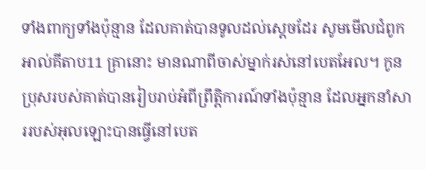ទាំងពាក្យទាំងប៉ុន្មាន ដែលគាត់បានទូលដល់ស្តេចដែរ សូមមើលជំពូកអាល់គីតាប11 គ្រានោះ មានណាពីចាស់ម្នាក់រស់នៅបេតអែល។ កូនប្រុសរបស់គាត់បានរៀបរាប់អំពីព្រឹត្តិការណ៍ទាំងប៉ុន្មាន ដែលអ្នកនាំសាររបស់អុលឡោះបានធ្វើនៅបេត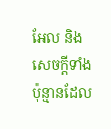អែល និងសេចក្តីទាំងប៉ុន្មានដែល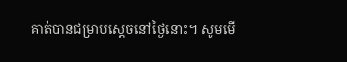គាត់បានជម្រាបស្តេចនៅថ្ងៃនោះ។ សូមមើ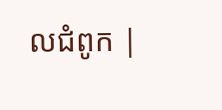លជំពូក |